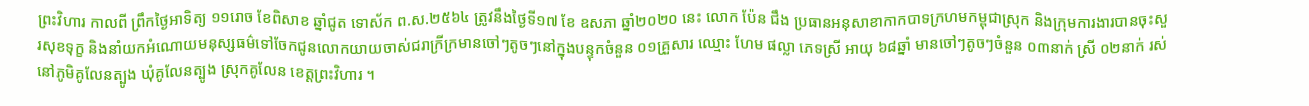ព្រះវិហារ កាលពី ព្រឹកថ្ងៃអាទិត្យ ១១រោច ខែពិសាខ ឆ្នាំជូត ទោស័ក ព.ស.២៥៦៤ ត្រូវនឹងថ្ងៃទី១៧ ខែ ឧសភា ឆ្នាំ២០២០ នេះ លោក ប៉ែន ជឹង ប្រធានអនុសាខាកាកបាទក្រហមកម្ពុជាស្រុក និងក្រុមការងារបានចុះសួរសុខទុក្ខ និងនាំយកអំណោយមនុស្សធម៌ទៅចែកជូនលោកយាយចាស់ជរាក្រីក្រមានចៅៗតូចៗនៅក្នុងបន្ទុកចំនួន ០១គ្រួសារ ឈ្មោះ ហែម ផល្លា ភេទស្រី អាយុ ៦៨ឆ្នាំ មានចៅៗតូចៗចំនួន ០៣នាក់ ស្រី ០២នាក់ រស់នៅភូមិគូលែនត្បូង ឃុំគូលែនត្បូង ស្រុកគូលែន ខេត្តព្រះវិហារ ។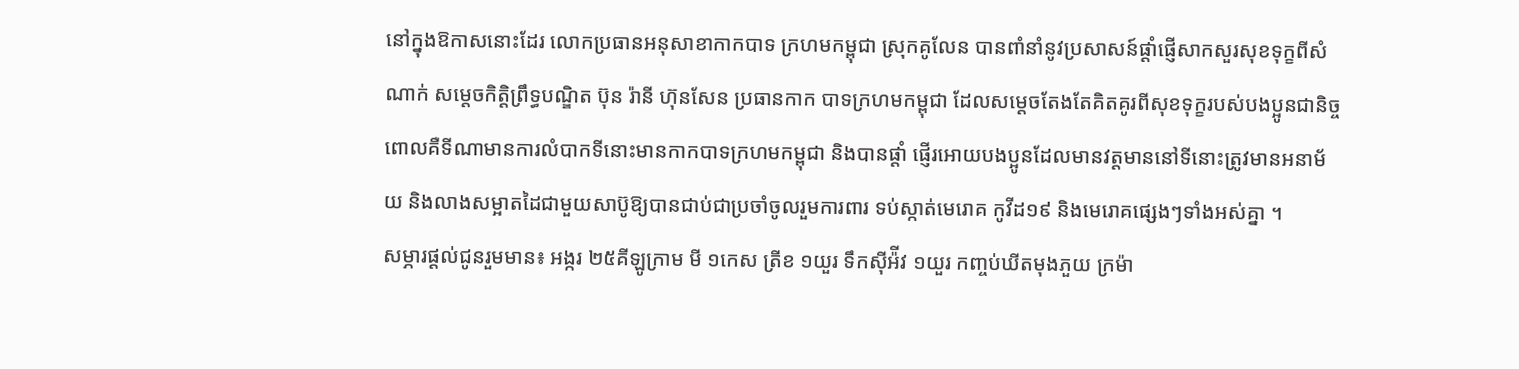នៅក្នុងឱកាសនោះដែរ លោកប្រធានអនុសាខាកាកបាទ ក្រហមកម្ពុជា ស្រុកគូលែន បានពាំនាំនូវប្រសាសន៍ផ្តាំផ្ញើសាកសួរសុខទុក្ខពីសំណាក់ សម្តេចកិត្តិព្រឹទ្ធបណ្ឌិត ប៊ុន រ៉ានី ហ៊ុនសែន ប្រធានកាក បាទក្រហមកម្ពុជា ដែលសម្តេចតែងតែគិតគូរពីសុខទុក្ខរបស់បងប្អូនជានិច្ច ពោលគឺទីណាមានការលំបាកទីនោះមានកាកបាទក្រហមកម្ពុជា និងបានផ្តាំ ផ្ញើរអោយបងប្អូនដែលមានវត្តមាននៅទីនោះត្រូវមានអនាម័យ និងលាងសម្អាតដៃជាមួយសាប៊ូឱ្យបានជាប់ជាប្រចាំចូលរួមការពារ ទប់ស្កាត់មេរោគ កូវីដ១៩ និងមេរោគផ្សេងៗទាំងអស់គ្នា ។
សម្ភារផ្តល់ជូនរួមមាន៖ អង្ករ ២៥គីឡូក្រាម មី ១កេស ត្រីខ ១យួរ ទឹកស៊ីអ៉ីវ ១យួរ កញ្ចប់ឃីតមុងភួយ ក្រម៉ា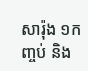សារ៉ុង ១កញ្ចប់ និង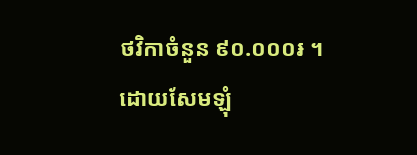ថវិកាចំនួន ៩០.០០០៛ ។
ដោយសែមឡុំ